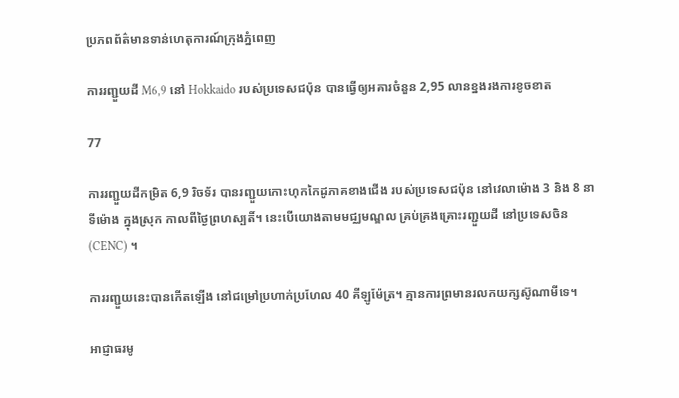ប្រភពព័ត៌មានទាន់ហេតុការណ៍ក្រុងភ្នំពេញ

ការរញ្ជួយដី M6,9 នៅ Hokkaido របស់ប្រទេសជប៉ុន បានធ្វើឲ្យអគារចំនួន 2,95 លានខ្នងរងការខូចខាត

77

ការរញ្ជួយដីកម្រិត 6,9 រិចទ័រ បានរញ្ជួយកោះហុកកៃដូភាគខាងជើង របស់ប្រទេសជប៉ុន នៅវេលាម៉ោង 3 និង 8 នាទីម៉ោង ក្នុងស្រុក កាលពីថ្ងៃព្រហស្បតិ៍។ នេះបើយោងតាមមជ្ឈមណ្ឌល គ្រប់គ្រងគ្រោះរញ្ជួយដី នៅប្រទេសចិន (CENC) ។

ការរញ្ជួយនេះបានកើតឡើង នៅជម្រៅប្រហាក់ប្រហែល 40 គីឡូម៉ែត្រ។ គ្មានការព្រមានរលកយក្សស៊ូណាមីទេ។

អាជ្ញាធរមូ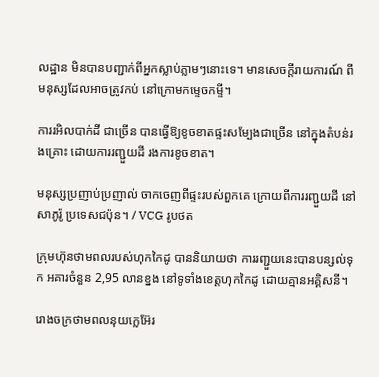លដ្ឋាន មិនបានបញ្ជាក់ពីអ្នកស្លាប់ភ្លាមៗនោះទេ។ មានសេចក្តីរាយការណ៍ ពីមនុស្សដែលអាចត្រូវកប់ នៅក្រោមកម្ទេចកម្ទី។

ការរអិលបាក់ដី ជាច្រើន បានធ្វើឱ្យខូចខាតផ្ទះសម្បែងជាច្រើន នៅក្នុងតំបន់រងគ្រោះ ដោយការរញ្ជួយដី រងការខូចខាត។

មនុស្សប្រញាប់ប្រញាល់ ចាកចេញពីផ្ទះរបស់ពួកគេ ក្រោយពីការរញ្ជួយដី នៅសាភូរ៉ូ ប្រទេសជប៉ុន។ / VCG រូបថត

ក្រុមហ៊ុនថាមពលរបស់ហុកកៃដូ បាននិយាយថា ការរញ្ជួយនេះបានបន្សល់ទុក អគារចំនួន 2,95 លានខ្នង នៅទូទាំងខេត្តហុកកៃដូ ដោយគ្មានអគ្គិសនី។

រោងចក្រថាមពលនុយក្លេអ៊ែរ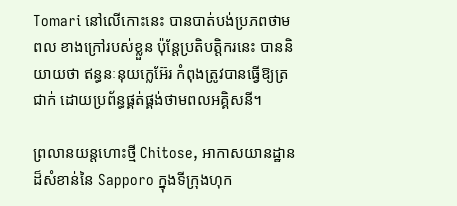Tomari នៅលើកោះនេះ បានបាត់បង់ប្រភពថាមពល ខាងក្រៅរបស់ខ្លួន ប៉ុន្តែប្រតិបត្តិករនេះ បាននិយាយថា ឥន្ធនៈនុយក្លេអ៊ែរ កំពុងត្រូវបានធ្វើឱ្យត្រជាក់ ដោយប្រព័ន្ធផ្គត់ផ្គង់ថាមពលអគ្គិសនី។

ព្រលានយន្តហោះថ្មី Chitose, អាកាសយានដ្ឋានដ៏សំខាន់នៃ Sapporo ក្នុងទីក្រុងហុក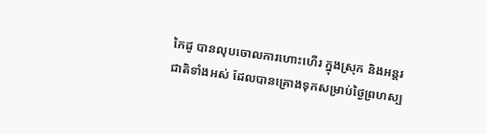កៃដូ បានលុបចោលការហោះហើរ ក្នុងស្រុក និងអន្តរជាតិទាំងអស់ ដែលបានគ្រោងទុកសម្រាប់ថ្ងៃព្រហស្ប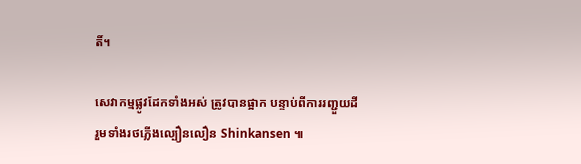តិ៍។

សេវាកម្មផ្លូវដែកទាំងអស់ ត្រូវបានផ្អាក បន្ទាប់ពីការរញ្ជួយដី រួមទាំងរថភ្លើងល្បឿនលឿន Shinkansen ៕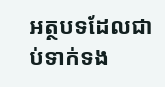អត្ថបទដែលជាប់ទាក់ទង